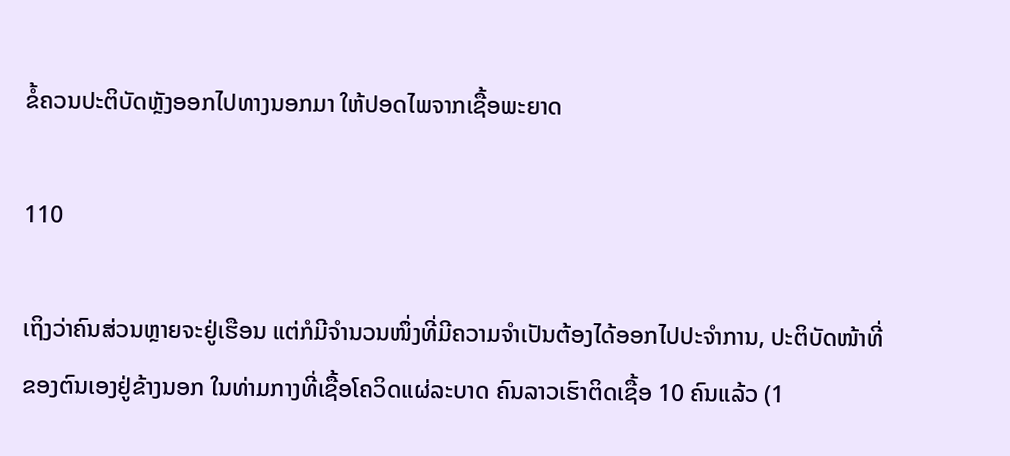ຂໍ້ຄວນປະຕິບັດຫຼັງອອກໄປທາງນອກມາ ໃຫ້ປອດໄພຈາກເຊື້ອພະຍາດ

110

ເຖິງວ່າຄົນສ່ວນຫຼາຍຈະຢູ່ເຮືອນ ແຕ່ກໍມີຈຳນວນໜຶ່ງທີ່ມີຄວາມຈຳເປັນຕ້ອງໄດ້ອອກໄປປະຈຳການ, ປະຕິບັດໜ້າທີ່ຂອງຕົນເອງຢູ່ຂ້າງນອກ ໃນທ່າມກາງທີ່ເຊື້ອໂຄວິດແຜ່ລະບາດ ຄົນລາວເຮົາຕິດເຊື້ອ 10 ຄົນແລ້ວ (1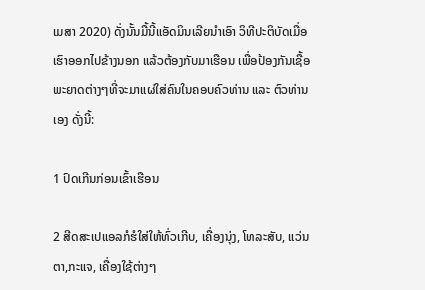ເມສາ 2020) ດັ່ງນັ້ນມື້ນີ້ແອັດມິນເລີຍນຳເອົາ ວິທີປະຕິບັດເມື່ອເຮົາອອກໄປຂ້າງນອກ ແລ້ວຕ້ອງກັບມາເຮືອນ ເພື່ອປ້ອງກັນເຊື້ອພະຍາດຕ່າງໆທີ່ຈະມາແຜ່ໃສ່ຄົນໃນຄອບຄົວທ່ານ ແລະ ຕົວທ່ານເອງ ດັ່ງນີ້:

1 ປົດເກີນກ່ອນເຂົ້າເຮືອນ

2 ສີດສະເປແອລກໍຮໍໃສ່ໃຫ້ທົ່ວເກີບ, ເຄື່ອງນຸ່ງ, ໂທລະສັບ, ແວ່ນຕາ,ກະແຈ, ເຄື່ອງໃຊ້ຕ່າງໆ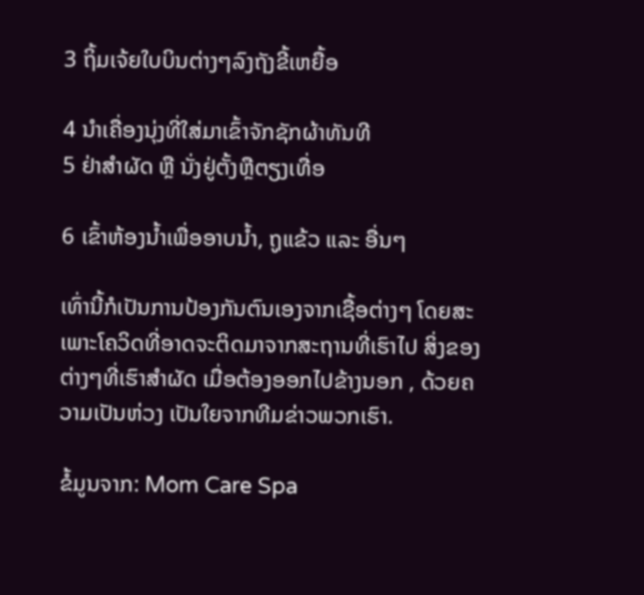3 ຖິ້ມເຈ້ຍໃບບິນຕ່າງໆລົງຖັງຂີ້ເຫຍື້ອ

4 ນໍາເຄື່ອງນຸ່ງທີ່ໃສ່ມາເຂົ້າຈັກຊັກຜ້າທັນທີ
5 ຢ່າສໍາຜັດ ຫຼື ນັ່ງຢູ່ຕັ້ງຫຼືຕຽງເທື່ອ

6 ເຂົ້າຫ້ອງນ້ຳເພື່ອອາບນ້ຳ, ຖູແຂ້ວ ແລະ ອື່ນໆ

ເທົ່ານີ້ກໍເປັນການປ້ອງກັນຕົນເອງຈາກເຊື້ອຕ່າງໆ ໂດຍສະເພາະໂຄວິດທີ່ອາດຈະຕິດມາຈາກສະຖານທີ່ເຮົາໄປ ສິ່ງຂອງຕ່າງໆທີ່ເຮົາສຳຜັດ ເມື່ອຕ້ອງອອກໄປຂ້າງນອກ , ດ້ວຍຄວາມເປັນຫ່ວງ ເປັນໃຍຈາກທີມຂ່າວພວກເຮົາ.

ຂໍ້ມູນຈາກ: Mom Care Spa